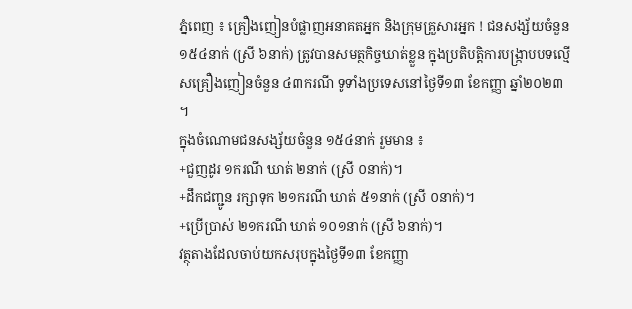ភ្នំពេញ ៖ គ្រឿងញៀនបំផ្លាញអនាគតអ្នក និងក្រុមគ្រួសារអ្នក ! ជនសង្ស័យចំនួន ១៥៤នាក់ (ស្រី ៦នាក់) ត្រូវបានសមត្ថកិច្ចឃាត់ខ្លួន ក្នុងប្រតិបត្តិការបង្ក្រាបបទល្មើសគ្រឿងញៀនចំនួន ៤៣ករណី ទូទាំងប្រទេសនៅថ្ងៃទី១៣ ខែកញ្ញា ឆ្នាំ២០២៣ ។
ក្នុងចំណោមជនសង្ស័យចំនួន ១៥៤នាក់ រួមមាន ៖
+ជួញដូរ ១ករណី ឃាត់ ២នាក់ (ស្រី ០នាក់)។
+ដឹកជញ្ជូន រក្សាទុក ២១ករណី ឃាត់ ៥១នាក់ (ស្រី ០នាក់)។
+ប្រើប្រាស់ ២១ករណី ឃាត់ ១០១នាក់ (ស្រី ៦នាក់)។
វត្ថុតាងដែលចាប់យកសរុបក្នុងថ្ងៃទី១៣ ខែកញ្ញា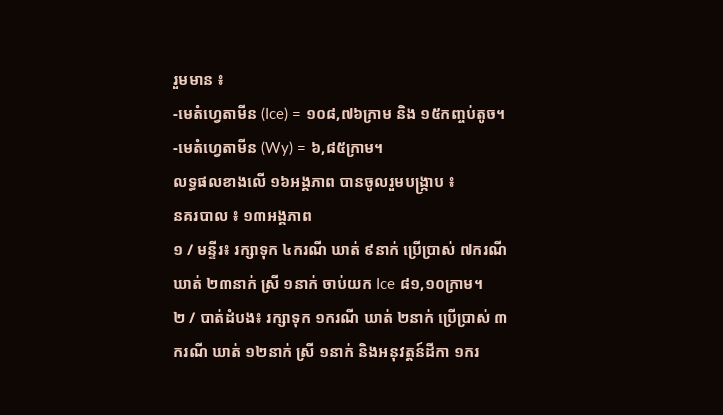រួមមាន ៖
-មេតំហ្វេតាមីន (Ice) = ១០៨,៧៦ក្រាម និង ១៥កញ្ចប់តូច។
-មេតំហ្វេតាមីន (Wy) = ៦,៨៥ក្រាម។
លទ្ធផលខាងលើ ១៦អង្គភាព បានចូលរួមបង្ក្រាប ៖
នគរបាល ៖ ១៣អង្គភាព
១ / មន្ទីរ៖ រក្សាទុក ៤ករណី ឃាត់ ៩នាក់ ប្រើប្រាស់ ៧ករណី ឃាត់ ២៣នាក់ ស្រី ១នាក់ ចាប់យក Ice ៨១,១០ក្រាម។
២ / បាត់ដំបង៖ រក្សាទុក ១ករណី ឃាត់ ២នាក់ ប្រើប្រាស់ ៣ករណី ឃាត់ ១២នាក់ ស្រី ១នាក់ និងអនុវត្តន៍ដីកា ១ករ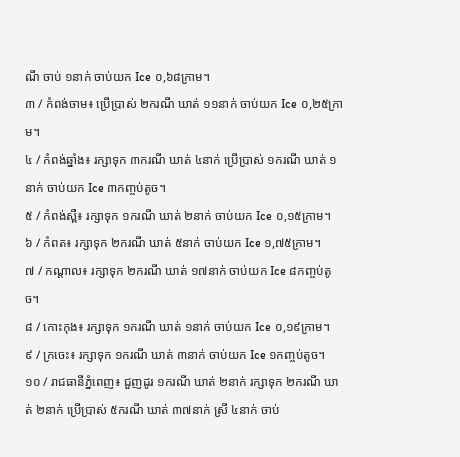ណី ចាប់ ១នាក់ ចាប់យក Ice ០,៦៨ក្រាម។
៣ / កំពង់ចាម៖ ប្រើប្រាស់ ២ករណី ឃាត់ ១១នាក់ ចាប់យក Ice ០,២៥ក្រាម។
៤ / កំពង់ឆ្នាំង៖ រក្សាទុក ៣ករណី ឃាត់ ៤នាក់ ប្រើប្រាស់ ១ករណី ឃាត់ ១នាក់ ចាប់យក Ice ៣កញ្ចប់តូច។
៥ / កំពង់ស្ពឺ៖ រក្សាទុក ១ករណី ឃាត់ ២នាក់ ចាប់យក Ice ០,១៥ក្រាម។
៦ / កំពត៖ រក្សាទុក ២ករណី ឃាត់ ៥នាក់ ចាប់យក Ice ១,៧៥ក្រាម។
៧ / កណ្តាល៖ រក្សាទុក ២ករណី ឃាត់ ១៧នាក់ ចាប់យក Ice ៨កញ្ចប់តូច។
៨ / កោះកុង៖ រក្សាទុក ១ករណី ឃាត់ ១នាក់ ចាប់យក Ice ០,១៩ក្រាម។
៩ / ក្រចេះ៖ រក្សាទុក ១ករណី ឃាត់ ៣នាក់ ចាប់យក Ice ១កញ្ចប់តូច។
១០ / រាជធានីភ្នំពេញ៖ ជួញដូរ ១ករណី ឃាត់ ២នាក់ រក្សាទុក ២ករណី ឃាត់ ២នាក់ ប្រើប្រាស់ ៥ករណី ឃាត់ ៣៧នាក់ ស្រី ៤នាក់ ចាប់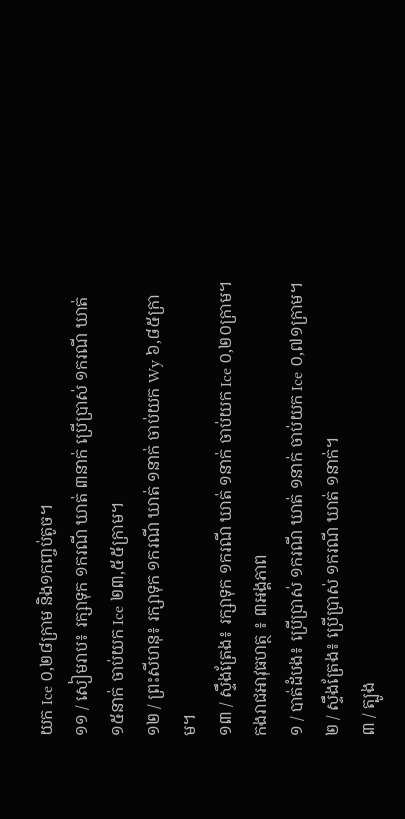យក Ice ០,២៨ក្រាម និង១កញ្ចប់តូច។
១១ / សៀមរាប៖ រក្សាទុក ១ករណី ឃាត់ ៣នាក់ ប្រើប្រាស់ ១ករណី ឃាត់ ១៥នាក់ ចាប់យក Ice ២៣,៥៥ក្រាម។
១២ / ព្រះសីហនុ៖ រក្សាទុក ១ករណី ឃាត់ ១នាក់ ចាប់យក Wy ៦,៨៥ក្រាម។
១៣ / ស្ទឹងត្រែង៖ រក្សាទុក ១ករណី ឃាត់ ១នាក់ ចាប់យក Ice ០,២០ក្រាម។
កងរាជអាវុធហត្ថ ៖ ៣អង្គភាព
១ / បាត់ដំបង៖ ប្រើប្រាស់ ១ករណី ឃាត់ ១នាក់ ចាប់យក Ice ០,៧១ក្រាម។
២ / ស្ទឹងត្រែង៖ ប្រើប្រាស់ ១ករណី ឃាត់ ១នាក់។
៣ / ត្បូង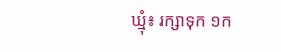ឃ្មុំ៖ រក្សាទុក ១ក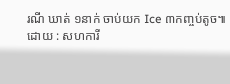រណី ឃាត់ ១នាក់ ចាប់យក Ice ៣កញ្ចប់តូច៕
ដោយ : សហការី